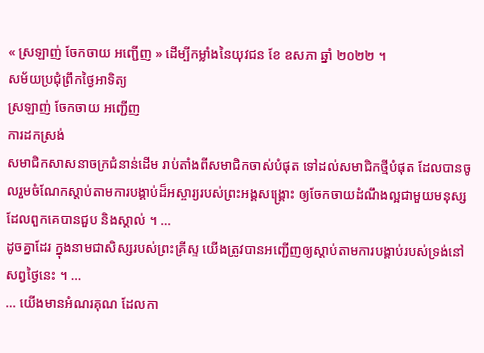« ស្រឡាញ់ ចែកចាយ អញ្ជើញ » ដើម្បីកម្លាំងនៃយុវជន ខែ ឧសភា ឆ្នាំ ២០២២ ។
សម័យប្រជុំព្រឹកថ្ងៃអាទិត្យ
ស្រឡាញ់ ចែកចាយ អញ្ជើញ
ការដកស្រង់
សមាជិកសាសនាចក្រជំនាន់ដើម រាប់តាំងពីសមាជិកចាស់បំផុត ទៅដល់សមាជិកថ្មីបំផុត ដែលបានចូលរួមចំណែកស្ដាប់តាមការបង្គាប់ដ៏អស្ចារ្យរបស់ព្រះអង្គសង្គ្រោះ ឲ្យចែកចាយដំណឹងល្អជាមួយមនុស្សដែលពួកគេបានជួប និងស្គាល់ ។ …
ដូចគ្នាដែរ ក្នុងនាមជាសិស្សរបស់ព្រះគ្រីស្ទ យើងត្រូវបានអញ្ជើញឲ្យស្ដាប់តាមការបង្គាប់របស់ទ្រង់នៅសព្វថ្ងៃនេះ ។ …
… យើងមានអំណរគុណ ដែលកា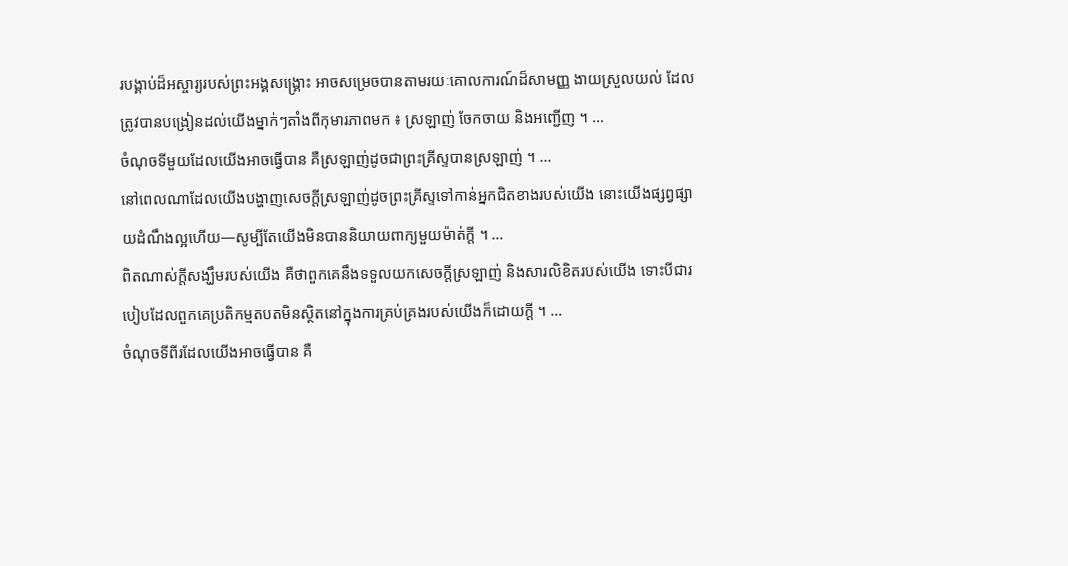របង្គាប់ដ៏អស្ចារ្យរបស់ព្រះអង្គសង្គ្រោះ អាចសម្រេចបានតាមរយៈគោលការណ៍ដ៏សាមញ្ញ ងាយស្រួលយល់ ដែលត្រូវបានបង្រៀនដល់យើងម្នាក់ៗតាំងពីកុមារភាពមក ៖ ស្រឡាញ់ ចែកចាយ និងអញ្ជើញ ។ …
ចំណុចទីមួយដែលយើងអាចធ្វើបាន គឺស្រឡាញ់ដូចជាព្រះគ្រីស្ទបានស្រឡាញ់ ។ …
នៅពេលណាដែលយើងបង្ហាញសេចក្ដីស្រឡាញ់ដូចព្រះគ្រីស្ទទៅកាន់អ្នកជិតខាងរបស់យើង នោះយើងផ្សព្វផ្សាយដំណឹងល្អហើយ—សូម្បីតែយើងមិនបាននិយាយពាក្យមួយម៉ាត់ក្ដី ។ …
ពិតណាស់ក្តីសង្ឃឹមរបស់យើង គឺថាពួកគេនឹងទទួលយកសេចក្តីស្រឡាញ់ និងសារលិខិតរបស់យើង ទោះបីជារបៀបដែលពួកគេប្រតិកម្មតបតមិនស្ថិតនៅក្នុងការគ្រប់គ្រងរបស់យើងក៏ដោយក្តី ។ …
ចំណុចទីពីរដែលយើងអាចធ្វើបាន គឺ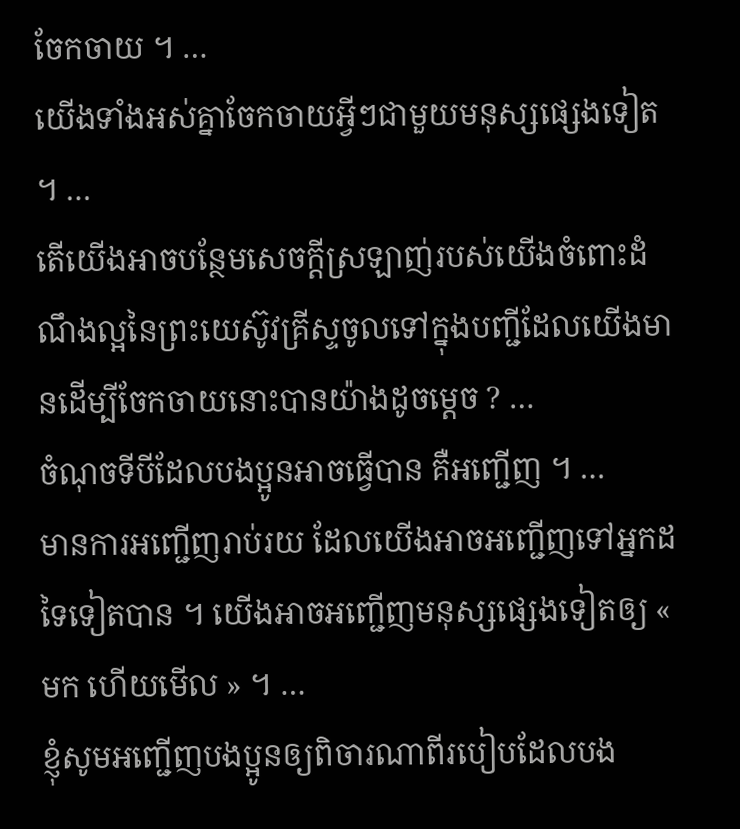ចែកចាយ ។ …
យើងទាំងអស់គ្នាចែកចាយអ្វីៗជាមួយមនុស្សផ្សេងទៀត ។ …
តើយើងអាចបន្ថែមសេចក្តីស្រឡាញ់របស់យើងចំពោះដំណឹងល្អនៃព្រះយេស៊ូវគ្រីស្ទចូលទៅក្នុងបញ្ជីដែលយើងមានដើម្បីចែកចាយនោះបានយ៉ាងដូចម្តេច ? …
ចំណុចទីបីដែលបងប្អូនអាចធ្វើបាន គឺអញ្ជើញ ។ …
មានការអញ្ជើញរាប់រយ ដែលយើងអាចអញ្ជើញទៅអ្នកដទៃទៀតបាន ។ យើងអាចអញ្ជើញមនុស្សផ្សេងទៀតឲ្យ « មក ហើយមើល » ។ …
ខ្ញុំសូមអញ្ជើញបងប្អូនឲ្យពិចារណាពីរបៀបដែលបង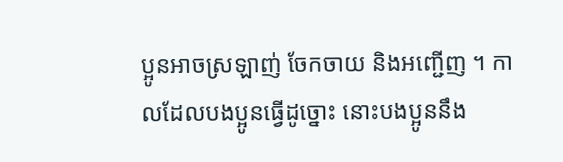ប្អូនអាចស្រឡាញ់ ចែកចាយ និងអញ្ជើញ ។ កាលដែលបងប្អូនធ្វើដូច្នោះ នោះបងប្អូននឹង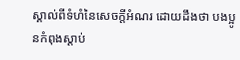ស្គាល់ពីទំហំនៃសេចក្ដីអំណរ ដោយដឹងថា បងប្អូនកំពុងស្ដាប់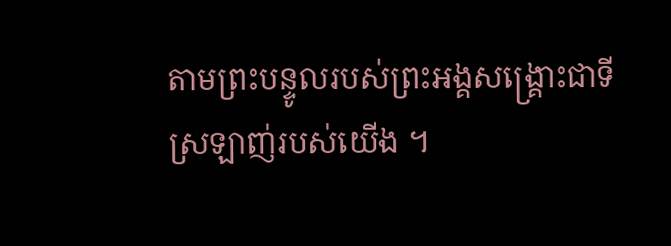តាមព្រះបន្ទូលរបស់ព្រះអង្គសង្គ្រោះជាទីស្រឡាញ់របស់យើង ។